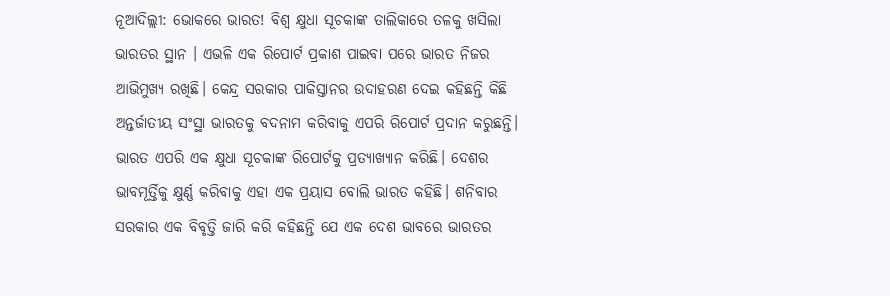ନୂଆଦିଲ୍ଲୀ: ଭୋକରେ ଭାରତ! ବିଶ୍ୱ କ୍ଷୁଧା ସୂଚକାଙ୍କ ତାଲିକାରେ ତଳକୁ ଖସିଲା ଭାରତର ସ୍ଥାନ । ଏଭଳି ଏକ ରିପୋର୍ଟ ପ୍ରକାଶ ପାଇବା ପରେ ଭାରତ ନିଜର ଆଭିମୁଖ୍ୟ ରଖିଛି। କେନ୍ଦ୍ର ସରକାର ପାକିସ୍ତାନର ଉଦାହରଣ ଦେଇ କହିଛନ୍ତି କିଛି ଅନ୍ତର୍ଜାତୀୟ ସଂସ୍ଥା ଭାରତକୁ ବଦନାମ କରିବାକୁ ଏପରି ରିପୋର୍ଟ ପ୍ରଦାନ କରୁଛନ୍ତି।
ଭାରତ ଏପରି ଏକ କ୍ଷୁଧା ସୂଚକାଙ୍କ ରିପୋର୍ଟକୁ ପ୍ରତ୍ୟାଖ୍ୟାନ କରିଛି। ଦେଶର ଭାବମୂର୍ତ୍ତିକୁ କ୍ଷୁର୍ଣ୍ଣ କରିବାକୁ ଏହା ଏକ ପ୍ରୟାସ ବୋଲି ଭାରତ କହିଛି। ଶନିବାର ସରକାର ଏକ ବିବୃତ୍ତି ଜାରି କରି କହିଛନ୍ତି ଯେ ଏକ ଦେଶ ଭାବରେ ଭାରତର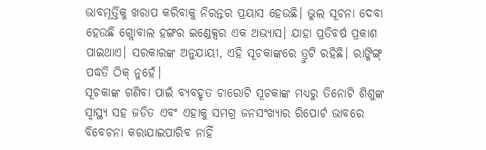ଭାବମୂର୍ତ୍ତିକୁ ଖରାପ କରିବାକୁ ନିରନ୍ତର ପ୍ରୟାସ ହେଉଛି। ଭୁଲ ସୂଚନା ଦେବା ହେଉଛି ଗ୍ଲୋବାଲ ହଙ୍ଗର ଇଣ୍ଡେକ୍ସର ଏକ ଅଭ୍ୟାସ। ଯାହା ପ୍ରତିବର୍ଷ ପ୍ରକାଶ ପାଇଥାଏ। ସରକାରଙ୍କ ଅନୁଯାୟୀ, ଏହି ସୂଚକାଙ୍କରେ ତ୍ରୁଟି ରହିଛି। ରାଙ୍କିଙ୍ଗ୍ ପଦ୍ଧତି ଠିକ୍ ନୁହେଁ।
ସୂଚକାଙ୍କ ଗଣିବା ପାଇଁ ବ୍ୟବହୃତ ଚାରୋଟି ସୂଚକାଙ୍କ ମଧ୍ୟରୁ ତିନୋଟି ଶିଶୁଙ୍କ ସ୍ୱାସ୍ଥ୍ୟ ସହ ଜଡିତ ଏବଂ ଏହାକୁ ସମଗ୍ର ଜନସଂଖ୍ୟାର ରିପୋର୍ଟ ଭାବରେ ବିବେଚନା କରାଯାଇପାରିବ ନାହିଁ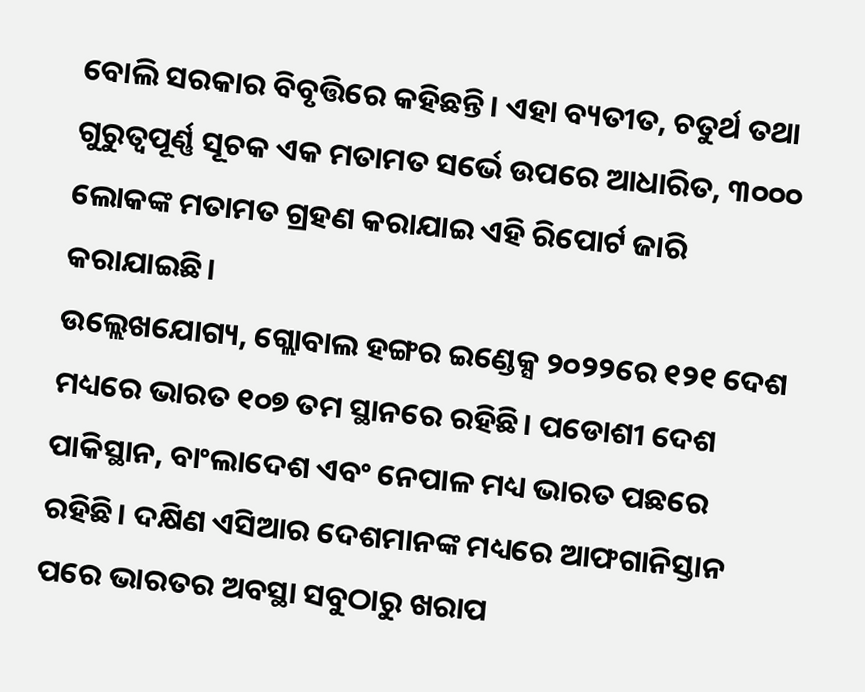ବୋଲି ସରକାର ବିବୃତ୍ତିରେ କହିଛନ୍ତି। ଏହା ବ୍ୟତୀତ, ଚତୁର୍ଥ ତଥା ଗୁରୁତ୍ୱପୂର୍ଣ୍ଣ ସୂଚକ ଏକ ମତାମତ ସର୍ଭେ ଉପରେ ଆଧାରିତ, ୩୦୦୦ ଲୋକଙ୍କ ମତାମତ ଗ୍ରହଣ କରାଯାଇ ଏହି ରିପୋର୍ଟ ଜାରି କରାଯାଇଛି।
ଉଲ୍ଲେଖଯୋଗ୍ୟ, ଗ୍ଲୋବାଲ ହଙ୍ଗର ଇଣ୍ଡେକ୍ସ ୨୦୨୨ରେ ୧୨୧ ଦେଶ ମଧ୍ୟରେ ଭାରତ ୧୦୭ ତମ ସ୍ଥାନରେ ରହିଛି। ପଡୋଶୀ ଦେଶ ପାକିସ୍ଥାନ, ବାଂଲାଦେଶ ଏବଂ ନେପାଳ ମଧ୍ୟ ଭାରତ ପଛରେ ରହିଛି। ଦକ୍ଷିଣ ଏସିଆର ଦେଶମାନଙ୍କ ମଧ୍ୟରେ ଆଫଗାନିସ୍ତାନ ପରେ ଭାରତର ଅବସ୍ଥା ସବୁଠାରୁ ଖରାପ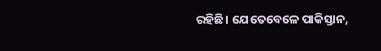ରହିଛି। ଯେତେବେଳେ ପାକିସ୍ତାନ,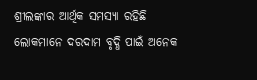ଶ୍ରୀଲଙ୍କାର ଆର୍ଥିକ ସମସ୍ୟା ରହିଛି ଲୋକମାନେ ଦରଦାମ ବୃଦ୍ଧି ପାଇଁ ଅନେକ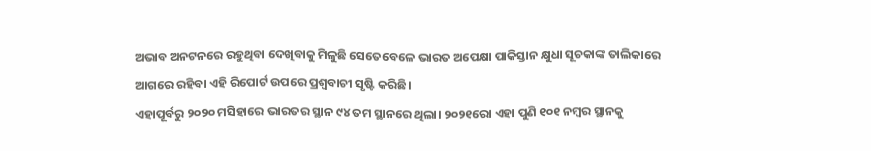ଅଭାବ ଅନଟନରେ ରହୁଥିବା ଦେଖିବାକୁ ମିଳୁଛି ସେତେବେଳେ ଭାରତ ଅପେକ୍ଷା ପାକିସ୍ତାନ କ୍ଷୁଧା ସୂଚକାଙ୍କ ତାଲିକାରେ ଆଗରେ ରହିବା ଏହି ରିପୋର୍ଟ ଉପରେ ପ୍ରଶ୍ୱବାଚୀ ସୃଷ୍ଟି କରିଛି।
ଏହାପୂର୍ବରୁ ୨୦୨୦ ମସିହାରେ ଭାରତର ସ୍ଥାନ ୯୪ ତମ ସ୍ଥାନରେ ଥିଲା। ୨୦୨୧ରୋ ଏହା ପୁଣି ୧୦୧ ନମ୍ବର ସ୍ଥାନକୁ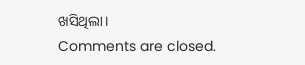ଖସିଥିଲା।
Comments are closed.